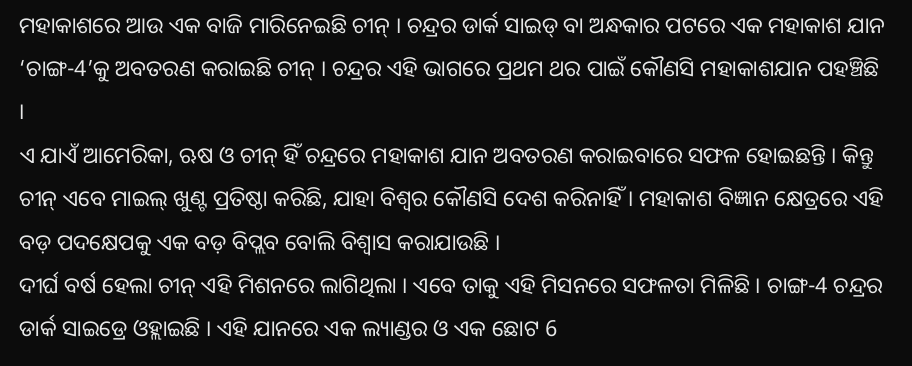ମହାକାଶରେ ଆଉ ଏକ ବାଜି ମାରିନେଇଛି ଚୀନ୍ । ଚନ୍ଦ୍ରର ଡାର୍କ ସାଇଡ୍ ବା ଅନ୍ଧକାର ପଟରେ ଏକ ମହାକାଶ ଯାନ ‘ଚାଙ୍ଗ-4’କୁ ଅବତରଣ କରାଇଛି ଚୀନ୍ । ଚନ୍ଦ୍ରର ଏହି ଭାଗରେ ପ୍ରଥମ ଥର ପାଇଁ କୌଣସି ମହାକାଶଯାନ ପହଞ୍ଚିଛି ।
ଏ ଯାଏଁ ଆମେରିକା, ଋଷ ଓ ଚୀନ୍ ହିଁ ଚନ୍ଦ୍ରରେ ମହାକାଶ ଯାନ ଅବତରଣ କରାଇବାରେ ସଫଳ ହୋଇଛନ୍ତି । କିନ୍ତୁ ଚୀନ୍ ଏବେ ମାଇଲ୍ ଖୁଣ୍ଟ ପ୍ରତିଷ୍ଠା କରିଛି, ଯାହା ବିଶ୍ବର କୌଣସି ଦେଶ କରିନାହିଁ । ମହାକାଶ ବିଜ୍ଞାନ କ୍ଷେତ୍ରରେ ଏହି ବଡ଼ ପଦକ୍ଷେପକୁ ଏକ ବଡ଼ ବିପ୍ଲବ ବୋଲି ବିଶ୍ବାସ କରାଯାଉଛି ।
ଦୀର୍ଘ ବର୍ଷ ହେଲା ଚୀନ୍ ଏହି ମିଶନରେ ଲାଗିଥିଲା । ଏବେ ତାକୁ ଏହି ମିସନରେ ସଫଳତା ମିଳିଛି । ଚାଙ୍ଗ-4 ଚନ୍ଦ୍ରର ଡାର୍କ ସାଇଡ୍ରେ ଓହ୍ଲାଇଛି । ଏହି ଯାନରେ ଏକ ଲ୍ୟାଣ୍ଡର ଓ ଏକ ଛୋଟ 6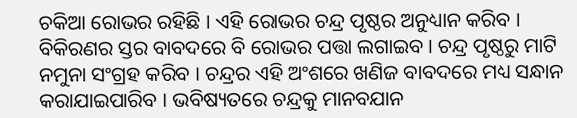ଚକିଆ ରୋଭର ରହିଛି । ଏହି ରୋଭର ଚନ୍ଦ୍ର ପୃଷ୍ଠର ଅନୁଧ୍ୟାନ କରିବ ।
ବିକିରଣର ସ୍ତର ବାବଦରେ ବି ରୋଭର ପତ୍ତା ଲଗାଇବ । ଚନ୍ଦ୍ର ପୃଷ୍ଠରୁ ମାଟି ନମୁନା ସଂଗ୍ରହ କରିବ । ଚନ୍ଦ୍ରର ଏହି ଅଂଶରେ ଖଣିଜ ବାବଦରେ ମଧ୍ୟ ସନ୍ଧାନ କରାଯାଇପାରିବ । ଭବିଷ୍ୟତରେ ଚନ୍ଦ୍ରକୁ ମାନବଯାନ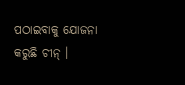ପଠାଇବାକୁ ଯୋଜନା କରୁଛି ଚୀନ୍ ।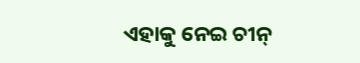ଏହାକୁ ନେଇ ଚୀନ୍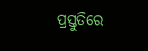ପ୍ରସ୍ତୁତିରେ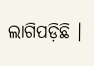ଲାଗିପଡ଼ିଛି ।